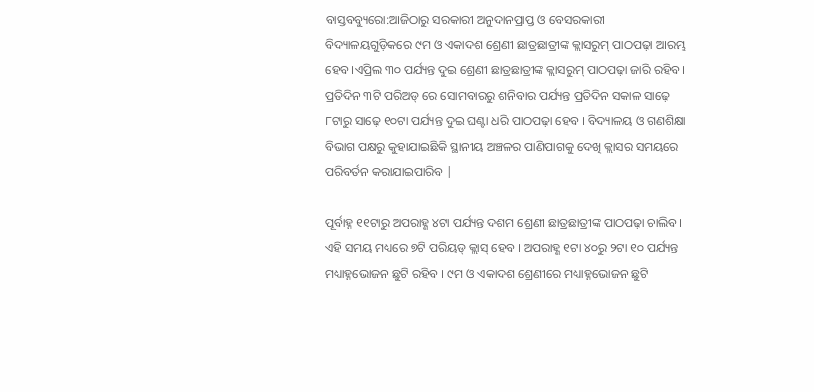ବାସ୍ତବବ୍ୟୁରୋ:ଆଜିଠାରୁ ସରକାରୀ ଅନୁଦାନପ୍ରାପ୍ତ ଓ ବେସରକାରୀ ବିଦ୍ୟାଳୟଗୁଡ଼ିକରେ ୯ମ ଓ ଏକାଦଶ ଶ୍ରେଣୀ ଛାତ୍ରଛାତ୍ରୀଙ୍କ କ୍ଲାସରୁମ୍ ପାଠପଢ଼ା ଆରମ୍ଭ ହେବ।ଏପ୍ରିଲ ୩୦ ପର୍ଯ୍ୟନ୍ତ ଦୁଇ ଶ୍ରେଣୀ ଛାତ୍ରଛାତ୍ରୀଙ୍କ କ୍ଲାସରୁମ୍ ପାଠପଢ଼ା ଜାରି ରହିବ। ପ୍ରତିଦିନ ୩ଟି ପରିଅଡ୍ ରେ ସୋମବାରରୁ ଶନିବାର ପର୍ଯ୍ୟନ୍ତ ପ୍ରତିଦିନ ସକାଳ ସାଢ଼େ ୮ଟାରୁ ସାଢ଼େ ୧୦ଟା ପର୍ଯ୍ୟନ୍ତ ଦୁଇ ଘଣ୍ଟା ଧରି ପାଠପଢ଼ା ହେବ । ବିଦ୍ୟାଳୟ ଓ ଗଣଶିକ୍ଷା ବିଭାଗ ପକ୍ଷରୁ କୁହାଯାଇଛିକି ସ୍ଥାନୀୟ ଅଞ୍ଚଳର ପାଣିପାଗକୁ ଦେଖି କ୍ଲାସର ସମୟରେ ପରିବର୍ତନ କରାଯାଇପାରିବ |

ପୂର୍ବାହ୍ନ ୧୧ଟାରୁ ଅପରାହ୍ଣ ୪ଟା ପର୍ଯ୍ୟନ୍ତ ଦଶମ ଶ୍ରେଣୀ ଛାତ୍ରଛାତ୍ରୀଙ୍କ ପାଠପଢ଼ା ଚାଲିବ। ଏହି ସମୟ ମଧ୍ୟରେ ୭ଟି ପରିୟଡ୍ କ୍ଲାସ୍ ହେବ । ଅପରାହ୍ଣ ୧ଟା ୪୦ରୁ ୨ଟା ୧୦ ପର୍ଯ୍ୟନ୍ତ ମଧ୍ୟାହ୍ନଭୋଜନ ଛୁଟି ରହିବ । ୯ମ ଓ ଏକାଦଶ ଶ୍ରେଣୀରେ ମଧ୍ୟାହ୍ନଭୋଜନ ଛୁଟି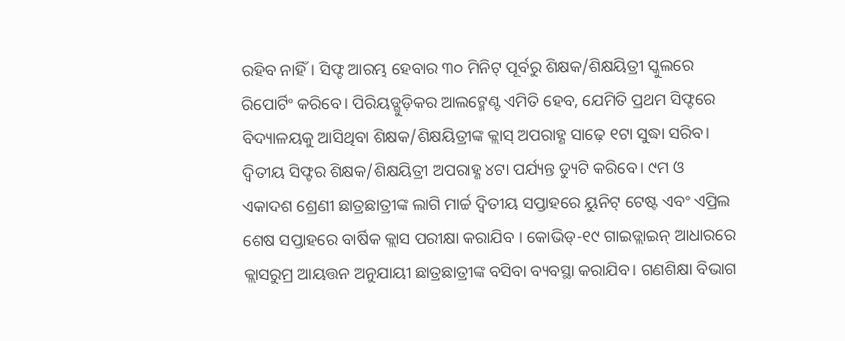ରହିବ ନାହିଁ। ସିଫ୍ଟ ଆରମ୍ଭ ହେବାର ୩୦ ମିନିଟ୍ ପୂର୍ବରୁ ଶିକ୍ଷକ/ଶିକ୍ଷୟିତ୍ରୀ ସ୍କୁଲରେ ରିପୋର୍ଟିଂ କରିବେ। ପିରିୟଡ୍ଗୁଡ଼ିକର ଆଲଟ୍ମେଣ୍ଟ ଏମିତି ହେବ, ଯେମିତି ପ୍ରଥମ ସିଫ୍ଟରେ ବିଦ୍ୟାଳୟକୁ ଆସିଥିବା ଶିକ୍ଷକ/ଶିକ୍ଷୟିତ୍ରୀଙ୍କ କ୍ଲାସ୍ ଅପରାହ୍ଣ ସାଢ଼େ ୧ଟା ସୁଦ୍ଧା ସରିବ। ଦ୍ବିତୀୟ ସିଫ୍ଟର ଶିକ୍ଷକ/ଶିକ୍ଷୟିତ୍ରୀ ଅପରାହ୍ଣ ୪ଟା ପର୍ଯ୍ୟନ୍ତ ଡ୍ୟୁଟି କରିବେ। ୯ମ ଓ ଏକାଦଶ ଶ୍ରେଣୀ ଛାତ୍ରଛାତ୍ରୀଙ୍କ ଲାଗି ମାର୍ଚ୍ଚ ଦ୍ବିତୀୟ ସପ୍ତାହରେ ୟୁନିଟ୍ ଟେଷ୍ଟ ଏବଂ ଏପ୍ରିଲ ଶେଷ ସପ୍ତାହରେ ବାର୍ଷିକ କ୍ଲାସ ପରୀକ୍ଷା କରାଯିବ । କୋଭିଡ୍-୧୯ ଗାଇଡ୍ଲାଇନ୍ ଆଧାରରେ କ୍ଲାସରୁମ୍ର ଆୟତ୍ତନ ଅନୁଯାୟୀ ଛାତ୍ରଛାତ୍ରୀଙ୍କ ବସିବା ବ୍ୟବସ୍ଥା କରାଯିବ। ଗଣଶିକ୍ଷା ବିଭାଗ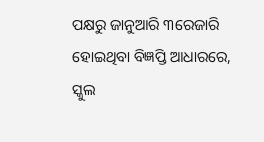ପକ୍ଷରୁ ଜାନୁଆରି ୩ରେଜାରି ହୋଇଥିବା ବିଜ୍ଞପ୍ତି ଆଧାରରେ, ସ୍କୁଲ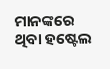ମାନଙ୍କରେ ଥିବା ହଷ୍ଟେଲ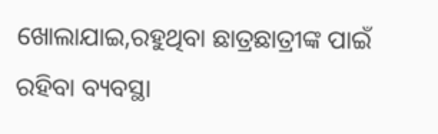ଖୋଲାଯାଇ,ରହୁଥିବା ଛାତ୍ରଛାତ୍ରୀଙ୍କ ପାଇଁ ରହିବା ବ୍ୟବସ୍ଥା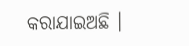କରାଯାଇଅଛି ।